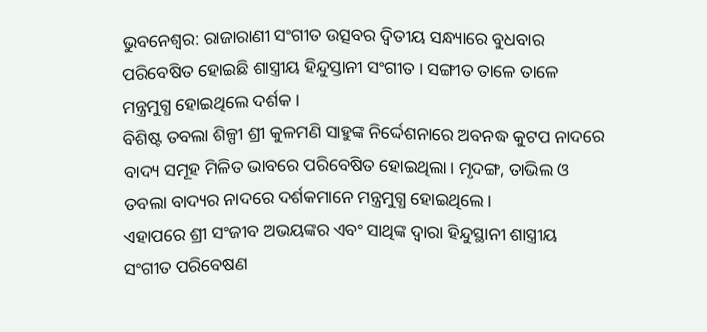ଭୁବନେଶ୍ୱର: ରାଜାରାଣୀ ସଂଗୀତ ଉତ୍ସବର ଦ୍ଵିତୀୟ ସନ୍ଧ୍ୟାରେ ବୁଧବାର ପରିବେଷିତ ହୋଇଛି ଶାସ୍ତ୍ରୀୟ ହିନ୍ଦୁସ୍ତାନୀ ସଂଗୀତ । ସଙ୍ଗୀତ ତାଳେ ତାଳେ ମନ୍ତ୍ରମୁଗ୍ଧ ହୋଇଥିଲେ ଦର୍ଶକ ।
ବିଶିଷ୍ଟ ତବଲା ଶିଳ୍ପୀ ଶ୍ରୀ କୁଳମଣି ସାହୁଙ୍କ ନିର୍ଦ୍ଦେଶନାରେ ଅବନଦ୍ଧ କୁଟପ ନାଦରେ ବାଦ୍ୟ ସମୂହ ମିଳିତ ଭାବରେ ପରିବେଷିତ ହୋଇଥିଲା। ମୃଦଙ୍ଗ, ତାଭିଲ ଓ ତବଲା ବାଦ୍ୟର ନାଦରେ ଦର୍ଶକମାନେ ମନ୍ତ୍ରମୁଗ୍ଧ ହୋଇଥିଲେ।
ଏହାପରେ ଶ୍ରୀ ସଂଜୀବ ଅଭୟଙ୍କର ଏବଂ ସାଥିଙ୍କ ଦ୍ୱାରା ହିନ୍ଦୁସ୍ଥାନୀ ଶାସ୍ତ୍ରୀୟ ସଂଗୀତ ପରିବେଷଣ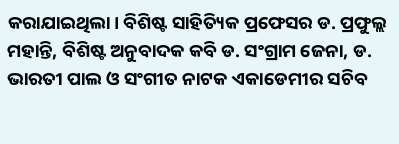କରାଯାଇଥିଲା। ବିଶିଷ୍ଟ ସାହିତ୍ୟିକ ପ୍ରଫେସର ଡ. ପ୍ରଫୁଲ୍ଲ ମହାନ୍ତି, ବିଶିଷ୍ଟ ଅନୁବାଦକ କବି ଡ. ସଂଗ୍ରାମ ଜେନା, ଡ. ଭାରତୀ ପାଲ ଓ ସଂଗୀତ ନାଟକ ଏକାଡେମୀର ସଚିବ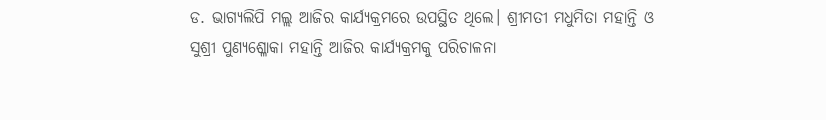ଡ. ଭାଗ୍ୟଲିପି ମଲ୍ଲ ଆଜିର କାର୍ଯ୍ୟକ୍ରମରେ ଉପସ୍ଥିତ ଥିଲେ। ଶ୍ରୀମତୀ ମଧୁମିତା ମହାନ୍ତି ଓ ସୁଶ୍ରୀ ପୁଣ୍ୟଶ୍ଳୋକା ମହାନ୍ତି ଆଜିର କାର୍ଯ୍ୟକ୍ରମକୁ ପରିଚାଳନା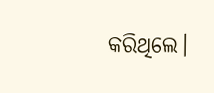କରିଥିଲେ।